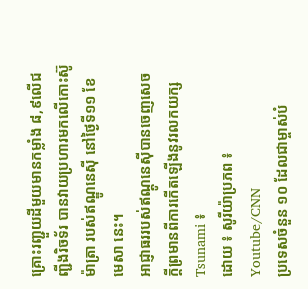គ្រោះរញ្ជួយដីមួយមានកម្លាំង ៨,៩លើជញ្ជីងរិចទ័រ បានវាយប្រហារមកលើកោះស៊ូម៉ាត្រា របស់ឥណ្ឌូនេស៊ី នៅថ្ងៃទី១១ ខែមេសា នេះ។
អាជ្ញាធររបស់ឥណ្ដូនេស៊ីបានចេញសេចក្ដីព្រមានពីការកើតឡើងនូវរលកយក្ស Tsunami ៖
ដោយ ៖ សូរីយ៉ាប្រភព ៖ Youtube/CNN
ប្រទេសចំនួន ១០ ដែលជាម្ចាស់បំ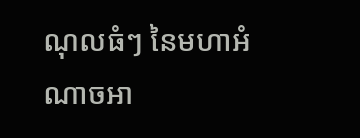ណុលធំៗ នៃមហាអំណាចអា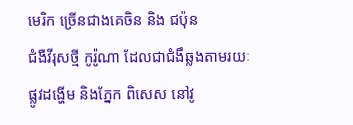មេរិក ច្រើនជាងគេចិន និង ជប៉ុន
ជំងឺវីរុសថ្មី កូរ៉ូណា ដែលជាជំងឹឆ្លងតាមរយៈផ្លូវដង្ហើម និងភ្នែក ពិសេស នៅវូ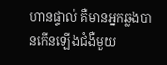ហានផ្ទាល់ គឺមានអ្នកឆ្លងបានកើនឡើងជំងឺមួយ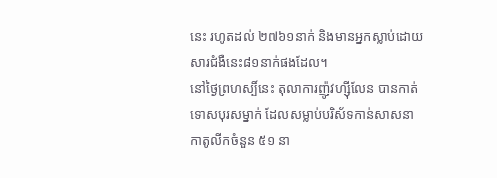នេះ រហូតដល់ ២៧៦១នាក់ និងមានអ្នកស្លាប់ដោយសារជំងឺនេះ៨១នាក់ផងដែល។
នៅថ្ងៃព្រហស្បិ៍នេះ តុលាការញ៉ូវហ្ស៊ីលែន បានកាត់ទោសបុរសម្នាក់ ដែលសម្លាប់បរិស័ទកាន់សាសនាកាតូលីកចំនួន ៥១ នា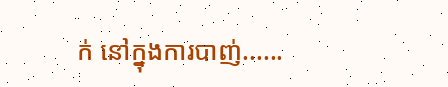ក់ នៅក្នុងការបាញ់......